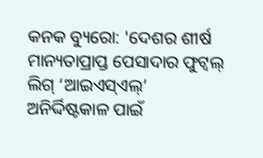କନକ ବ୍ୟୁରୋ: 'ଦେଶର ଶୀର୍ଷ ମାନ୍ୟତାପ୍ରାପ୍ତ ପେସାଦାର ଫୁଟ୍ବଲ୍ ଲିଗ୍ ‘ଆଇଏସ୍ଏଲ୍’ ଅନିର୍ଦ୍ଦିଷ୍ଟକାଳ ପାଇଁ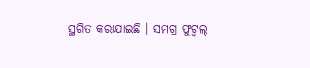ସ୍ଥଗିତ କରାଯାଇଛି । ସମଗ୍ର ଫୁଟ୍ବଲ୍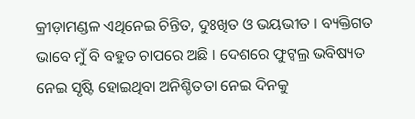କ୍ରୀଡ଼ାମଣ୍ଡଳ ଏଥିନେଇ ଚିନ୍ତିତ, ଦୁଃଖିତ ଓ ଭୟଭୀତ । ବ୍ୟକ୍ତିଗତ ଭାବେ ମୁଁ ବି ବହୁତ ଚାପରେ ଅଛି । ଦେଶରେ ଫୁଟ୍ବଲ୍ର ଭବିଷ୍ୟତ ନେଇ ସୃଷ୍ଟି ହୋଇଥିବା ଅନିଶ୍ଚିତତା ନେଇ ଦିନକୁ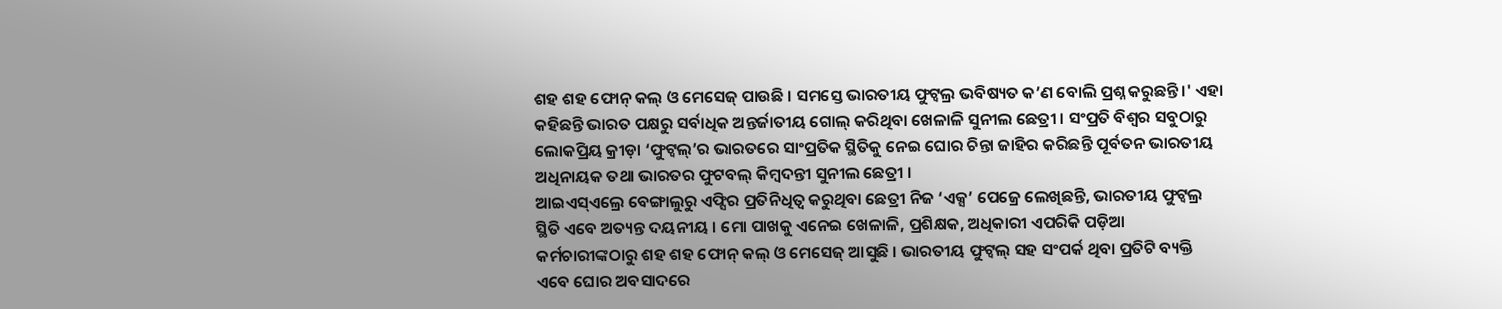ଶହ ଶହ ଫୋନ୍ କଲ୍ ଓ ମେସେଜ୍ ପାଉଛି । ସମସ୍ତେ ଭାରତୀୟ ଫୁଟ୍ବଲ୍ର ଭବିଷ୍ୟତ କ’ଣ ବୋଲି ପ୍ରଶ୍ନ କରୁଛନ୍ତି ।' ଏହା କହିଛନ୍ତି ଭାରତ ପକ୍ଷରୁ ସର୍ବାଧିକ ଅନ୍ତର୍ଜାତୀୟ ଗୋଲ୍ କରିଥିବା ଖେଳାଳି ସୁନୀଲ ଛେତ୍ରୀ । ସଂପ୍ରତି ବିଶ୍ୱର ସବୁଠାରୁ ଲୋକପ୍ରିୟ କ୍ରୀଡ଼ା ‘ଫୁଟ୍ବଲ୍’ର ଭାରତରେ ସାଂପ୍ରତିକ ସ୍ଥିତିକୁ ନେଇ ଘୋର ଚିନ୍ତା ଜାହିର କରିଛନ୍ତି ପୂର୍ବତନ ଭାରତୀୟ ଅଧିନାୟକ ତଥା ଭାରତର ଫୁଟବଲ୍ କିମ୍ବଦନ୍ତୀ ସୁନୀଲ ଛେତ୍ରୀ ।
ଆଇଏସ୍ଏଲ୍ରେ ବେଙ୍ଗାଲୁରୁ ଏଫ୍ସିର ପ୍ରତିନିଧିତ୍ୱ କରୁଥିବା ଛେତ୍ରୀ ନିଜ ‘ଏକ୍ସ’ ପେଜ୍ରେ ଲେଖିଛନ୍ତି, ଭାରତୀୟ ଫୁଟ୍ବଲ୍ର ସ୍ଥିତି ଏବେ ଅତ୍ୟନ୍ତ ଦୟନୀୟ । ମୋ ପାଖକୁ ଏନେଇ ଖେଳାଳି, ପ୍ରଶିକ୍ଷକ, ଅଧିକାରୀ ଏପରିକି ପଡ଼ିଆ କର୍ମଚାରୀଙ୍କଠାରୁ ଶହ ଶହ ଫୋନ୍ କଲ୍ ଓ ମେସେଜ୍ ଆସୁଛି । ଭାରତୀୟ ଫୁଟ୍ବଲ୍ ସହ ସଂପର୍କ ଥିବା ପ୍ରତିଟି ବ୍ୟକ୍ତି ଏବେ ଘୋର ଅବସାଦରେ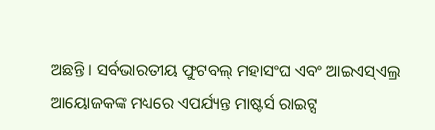ଅଛନ୍ତି । ସର୍ବଭାରତୀୟ ଫୁଟବଲ୍ ମହାସଂଘ ଏବଂ ଆଇଏସ୍ଏଲ୍ର ଆୟୋଜକଙ୍କ ମଧ୍ୟରେ ଏପର୍ଯ୍ୟନ୍ତ ମାଷ୍ଟର୍ସ ରାଇଟ୍ସ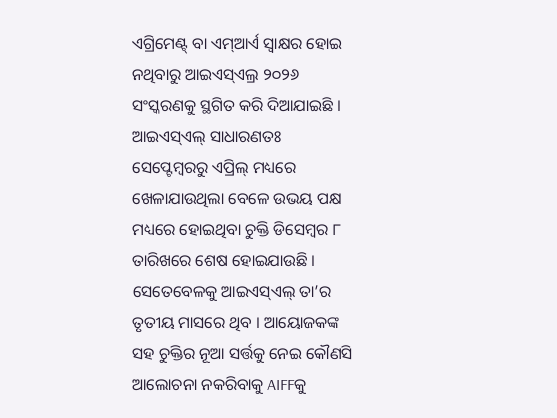ଏଗ୍ରିମେଣ୍ଟ୍ ବା ଏମ୍ଆର୍ଏ ସ୍ୱାକ୍ଷର ହୋଇ ନଥିବାରୁ ଆଇଏସ୍ଏଲ୍ର ୨୦୨୬ ସଂସ୍କରଣକୁ ସ୍ଥଗିତ କରି ଦିଆଯାଇଛି ।
ଆଇଏସ୍ଏଲ୍ ସାଧାରଣତଃ ସେପ୍ଟେମ୍ବରରୁ ଏପ୍ରିଲ୍ ମଧ୍ୟରେ ଖେଳାଯାଉଥିଲା ବେଳେ ଉଭୟ ପକ୍ଷ ମଧ୍ୟରେ ହୋଇଥିବା ଚୁକ୍ତି ଡିସେମ୍ବର ୮ ତାରିଖରେ ଶେଷ ହୋଇଯାଉଛି । ସେତେବେଳକୁ ଆଇଏସ୍ଏଲ୍ ତା’ର ତୃତୀୟ ମାସରେ ଥିବ । ଆୟୋଜକଙ୍କ ସହ ଚୁକ୍ତିର ନୂଆ ସର୍ତ୍ତକୁ ନେଇ କୌଣସି ଆଲୋଚନା ନକରିବାକୁ AIFFକୁ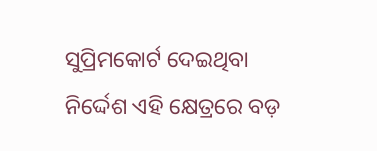ସୁପ୍ରିମକୋର୍ଟ ଦେଇଥିବା ନିର୍ଦ୍ଦେଶ ଏହି କ୍ଷେତ୍ରରେ ବଡ଼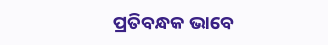ପ୍ରତିବନ୍ଧକ ଭାବେ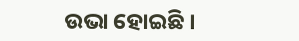ଉଭା ହୋଇଛି ।